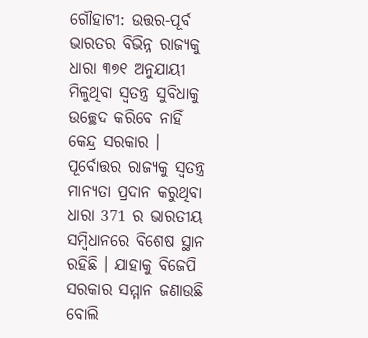ଗୌହାଟୀ: ଉତ୍ତର-ପୂର୍ବ ଭାରତର ବିଭିନ୍ନ ରାଜ୍ୟକୁ ଧାରା ୩୭୧ ଅନୁଯାୟୀ ମିଳୁଥିବା ସ୍ବତନ୍ତ୍ର ସୁବିଧାକୁ ଉଚ୍ଛେଦ କରିବେ ନାହିଁ କେନ୍ଦ୍ର ସରକାର । ପୂର୍ବୋତ୍ତର ରାଜ୍ୟକୁ ସ୍ବତନ୍ତ୍ର ମାନ୍ୟତା ପ୍ରଦାନ କରୁଥିବା ଧାରା 371 ର ଭାରତୀୟ ସମ୍ବିଧାନରେ ବିଶେଷ ସ୍ଥାନ ରହିଛି । ଯାହାକୁ ବିଜେପି ସରକାର ସମ୍ମାନ ଜଣାଉଛି ବୋଲି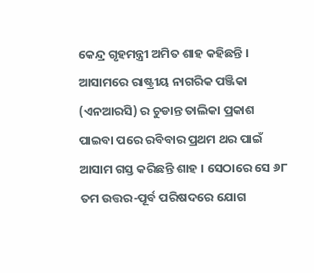କେନ୍ଦ୍ର ଗୃହମନ୍ତ୍ରୀ ଅମିତ ଶାହ କହିଛନ୍ତି ।
ଆସାମରେ ରାଷ୍ଟ୍ରୀୟ ନାଗରିକ ପଞ୍ଜିକା (ଏନଆରସି) ର ଚୁଡାନ୍ତ ତାଲିକା ପ୍ରକାଶ ପାଇବା ପରେ ରବିବାର ପ୍ରଥମ ଥର ପାଇଁ ଆସାମ ଗସ୍ତ କରିଛନ୍ତି ଶାହ । ସେଠାରେ ସେ ୬୮ ତମ ଉତ୍ତର-ପୂର୍ବ ପରିଷଦରେ ଯୋଗ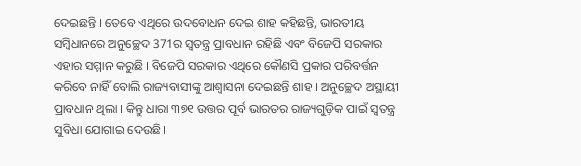ଦେଇଛନ୍ତି । ତେବେ ଏଥିରେ ଉଦବୋଧନ ଦେଇ ଶାହ କହିଛନ୍ତି, ଭାରତୀୟ ସମ୍ବିଧାନରେ ଅନୁଚ୍ଛେଦ 371ର ସ୍ବତନ୍ତ୍ର ପ୍ରାବଧାନ ରହିଛି ଏବଂ ବିଜେପି ସରକାର ଏହାର ସମ୍ମାନ କରୁଛି । ବିଜେପି ସରକାର ଏଥିରେ କୌଣସି ପ୍ରକାର ପରିବର୍ତ୍ତନ କରିବେ ନାହିଁ ବୋଲି ରାଜ୍ୟବାସୀଙ୍କୁ ଆଶ୍ବାସନା ଦେଇଛନ୍ତି ଶାହ । ଅନୁଚ୍ଛେଦ ଅସ୍ଥାୟୀ ପ୍ରାବଧାନ ଥିଲା । କିନ୍ତୁ ଧାରା ୩୭୧ ଉତ୍ତର ପୂର୍ବ ଭାରତର ରାଜ୍ୟଗୁଡ଼ିକ ପାଇଁ ସ୍ବତନ୍ତ୍ର ସୁବିଧା ଯୋଗାଇ ଦେଉଛି।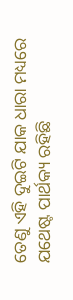ତେଣୁ ଏହି ଦୁଇଟି ଯାକ ଧାରା ମଧ୍ୟରେ ଯଥେଷ୍ଟ ପାର୍ଥକ୍ୟ ରହିଛି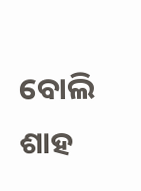ବୋଲି ଶାହ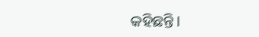କହିଛନ୍ତି।